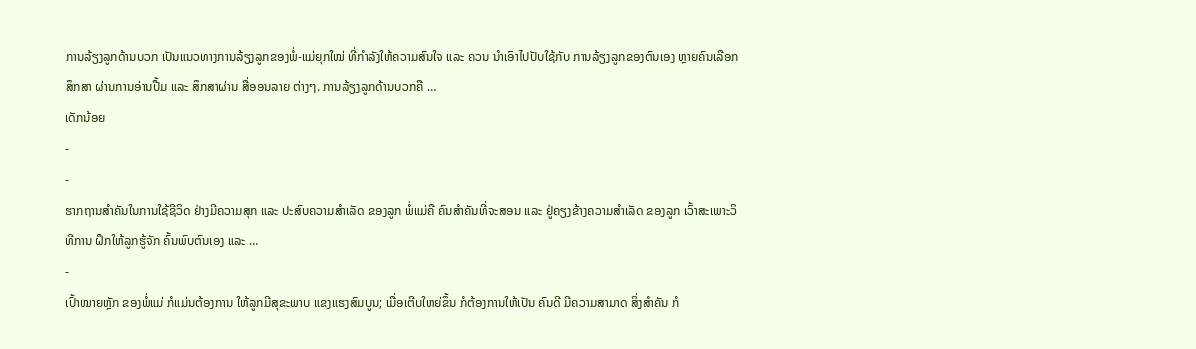ການລ້ຽງລູກດ້ານບວກ ເປັນແນວທາງການລ້ຽງລູກຂອງພໍ່-ແມ່ຍຸກໃໝ່ ທີ່ກໍາລັງໃຫ້ຄວາມສົນໃຈ ແລະ ຄວນ ນໍາເອົາໄປປັບໃຊ້ກັບ ການລ້ຽງລູກຂອງຕົນເອງ ຫຼາຍຄົນເລືອກສຶກສາ ຜ່ານການອ່ານປື້ມ ແລະ ສຶກສາຜ່ານ ສື່ອອນລາຍ ຕ່າງໆ. ການລ້ຽງລູກດ້ານບວກຄື …
ເດັກນ້ອຍ
-
-
ຮາກຖານສໍາຄັນໃນການໃຊ້ຊີວິດ ຢ່າງມີຄວາມສຸກ ແລະ ປະສົບຄວາມສໍາເລັດ ຂອງລູກ ພໍ່ແມ່ຄື ຄົນສໍາຄັນທີ່ຈະສອນ ແລະ ຢູ່ຄຽງຂ້າງຄວາມສໍາເລັດ ຂອງລູກ ເວົ້າສະເພາະວິທີການ ຝຶກໃຫ້ລູກຮູ້ຈັກ ຄົ້ນພົບຕົນເອງ ແລະ …
-
ເປົ້າໝາຍຫຼັກ ຂອງພໍ່ແມ່ ກໍແມ່ນຕ້ອງການ ໃຫ້ລູກມີສຸຂະພາບ ແຂງແຮງສົມບູນ; ເມື່ອເຕີບໃຫຍ່ຂຶ້ນ ກໍຕ້ອງການໃຫ້ເປັນ ຄົນດີ ມີຄວາມສາມາດ ສິ່ງສໍາຄັນ ກໍ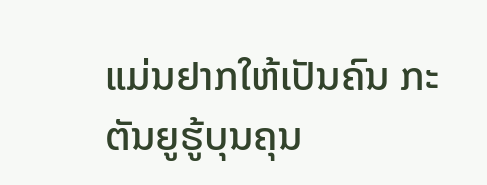ແມ່ນຢາກໃຫ້ເປັນຄົນ ກະຕັນຍູຮູ້ບຸນຄຸນ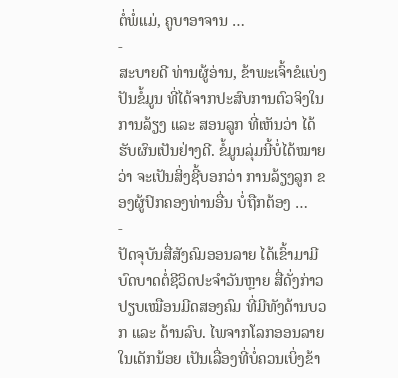ຕໍ່ພໍ່ແມ່, ຄູບາອາຈານ …
-
ສະບາຍດີ ທ່ານຜູ້ອ່ານ, ຂ້າພະເຈົ້າຂໍແບ່ງປັນຂໍ້ມູນ ທີ່ໄດ້ຈາກປະສົບການຕົວຈິງໃນ ການລ້ຽງ ແລະ ສອນລູກ ທີ່ເຫັນວ່າ ໄດ້ຮັບຜົນເປັນຢ່າງດີ. ຂໍ້ມູນລຸ່ມນີ້ບໍ່ໄດ້ໝາຍວ່າ ຈະເປັນສິ່ງຊີ້ບອກວ່າ ການລ້ຽງລູກ ຂອງຜູ້ປົກຄອງທ່ານອື່ນ ບໍ່ຖືກຕ້ອງ …
-
ປັດຈຸບັນສື່ສັງຄົມອອນລາຍ ໄດ້ເຂົ້າມາມີບົດບາດຕໍ່ຊີວິດປະຈໍາວັນຫຼາຍ ສື່ດັ່ງກ່າວ ປຽບເໝືອນມີດສອງຄົມ ທີ່ມີທັງດ້ານບວກ ແລະ ດ້ານລົບ. ໄພຈາກໂລກອອນລາຍ ໃນເດັກນ້ອຍ ເປັນເລື່ອງທີ່ບໍ່ຄວນເບິ່ງຂ້າ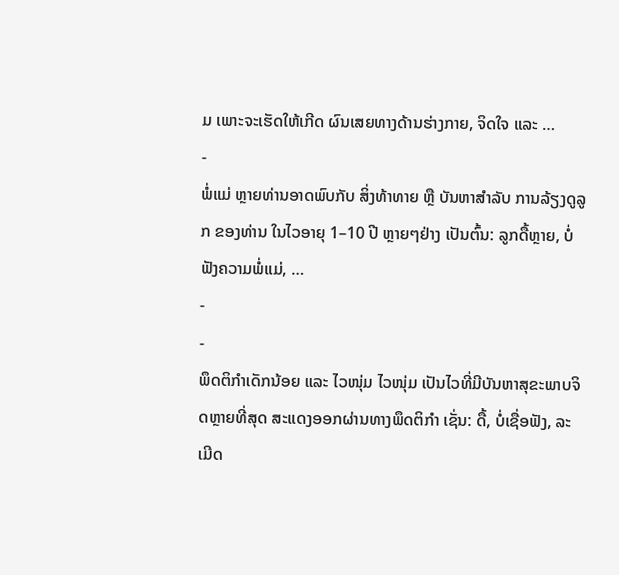ມ ເພາະຈະເຮັດໃຫ້ເກີດ ຜົນເສຍທາງດ້ານຮ່າງກາຍ, ຈິດໃຈ ແລະ …
-
ພໍ່ແມ່ ຫຼາຍທ່ານອາດພົບກັບ ສິ່ງທ້າທາຍ ຫຼື ບັນຫາສຳລັບ ການລ້ຽງດູລູກ ຂອງທ່ານ ໃນໄວອາຍຸ 1–10 ປີ ຫຼາຍໆຢ່າງ ເປັນຕົ້ນ: ລູກດື້ຫຼາຍ, ບໍ່ຟັງຄວາມພໍ່ແມ່, …
-
-
ພຶດຕິກຳເດັກນ້ອຍ ແລະ ໄວໜຸ່ມ ໄວໜຸ່ມ ເປັນໄວທີ່ມີບັນຫາສຸຂະພາບຈິດຫຼາຍທີ່ສຸດ ສະແດງອອກຜ່ານທາງພຶດຕິກຳ ເຊັ່ນ: ດື້, ບໍ່ເຊື່ອຟັງ, ລະເມີດ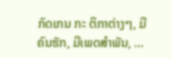ກົດເກນ ກະ ຕິກາຕ່າງໆ, ມີຄົນຮັກ, ມີເພດສຳພັນ, …